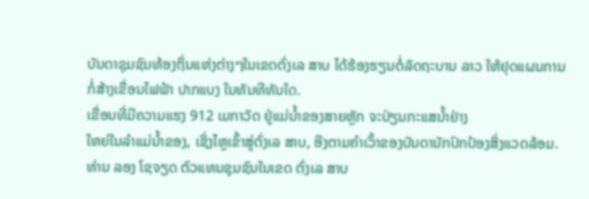ບັນດາຊຸມຊົນທ້ອງຖິ່ນແຫ່ງຕ່າງໆໃນເຂດຕົ່ງເລ ສາບ ໄດ້ຮ້ອງຮຽນຕໍ່ລັດຖະບານ ລາວ ໃຫ້ຢຸດແຜນການກໍ່ສ້າງເຂື່ອນໄຟຟ້າ ປາກແບງ ໃນທັນທີທັນໃດ.
ເຂື່ອນທີ່ມີຄວາມແຮງ 912 ເມກາວັດ ຢູ່ແມ່ນໍ້າຂອງສາຍຫຼັກ ຈະປ່ຽນກະແສນໍ້າຢ່າງ
ໃຫຍ່ໃນລຳແມ່ນໍ້າຂອງ, ເຊິ່ງໄຫຼເຂົ້າສູ່ຕົ່ງເລ ສາບ, ອີງຕາມຄຳເວົ້າຂອງບັນດານັກປົກປ້ອງສິ່ງແວດລ້ອມ.
ທ່ານ ລອງ ໂຊຈຽດ ຕົວແທນຊຸມຊົນໃນເຂດ ຕົ່ງເລ ສາບ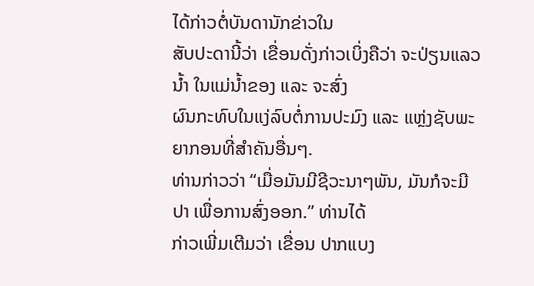ໄດ້ກ່າວຕໍ່ບັນດານັກຂ່າວໃນ
ສັບປະດານີ້ວ່າ ເຂື່ອນດັ່ງກ່າວເບິ່ງຄືວ່າ ຈະປ່ຽນແລວນໍ້າ ໃນແມ່ນໍ້າຂອງ ແລະ ຈະສົ່ງ
ຜົນກະທົບໃນແງ່ລົບຕໍ່ການປະມົງ ແລະ ແຫຼ່ງຊັບພະຍາກອນທີ່ສຳຄັນອື່ນໆ.
ທ່ານກ່າວວ່າ “ເມື່ອມັນມີຊີວະນາໆພັນ, ມັນກໍຈະມີປາ ເພື່ອການສົ່ງອອກ.” ທ່ານໄດ້
ກ່າວເພີ່ມເຕີມວ່າ ເຂື່ອນ ປາກແບງ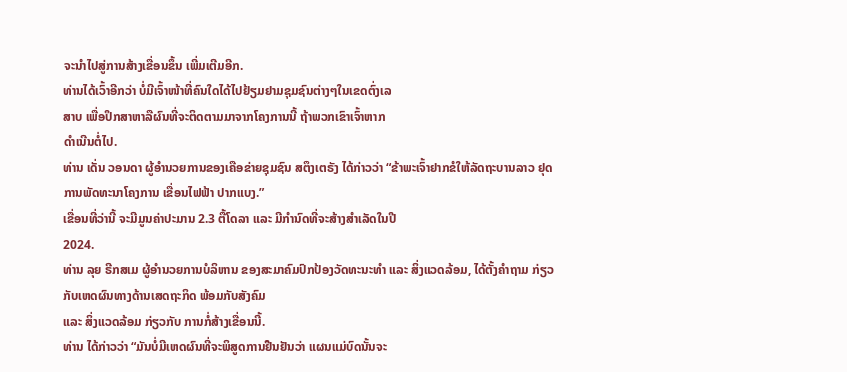ຈະນຳໄປສູ່ການສ້າງເຂື່ອນຂຶ້ນ ເພີ່ມເຕີມອີກ.
ທ່ານໄດ້ເວົ້າອີກວ່າ ບໍ່ມີເຈົ້າໜ້າທີ່ຄົນໃດໄດ້ໄປຢ້ຽມຢາມຊຸມຊົນຕ່າງໆໃນເຂດຕົ່ງເລ
ສາບ ເພື່ອປຶກສາຫາລືຜົນທີ່ຈະຕິດຕາມມາຈາກໂຄງການນີ້ ຖ້າພວກເຂົາເຈົ້າຫາກ
ດຳເນີນຕໍ່ໄປ.
ທ່ານ ເດັ່ນ ວອນດາ ຜູ້ອຳນວຍການຂອງເຄືອຂ່າຍຊຸມຊົນ ສຕຶງເຕຣັງ ໄດ້ກ່າວວ່າ “ຂ້າພະເຈົ້າຢາກຂໍໃຫ້ລັດຖະບານລາວ ຢຸດການພັດທະນາໂຄງການ ເຂື່ອນໄຟຟ້າ ປາກແບງ.”
ເຂື່ອນທີ່ວ່ານີ້ ຈະມີມູນຄ່າປະມານ 2.3 ຕື້ໂດລາ ແລະ ມີກຳນົດທີ່ຈະສ້າງສຳເລັດໃນປີ
2024.
ທ່ານ ລຸຍ ຣີກສເມ ຜູ້ອຳນວຍການບໍລິຫານ ຂອງສະມາຄົມປົກປ້ອງວັດທະນະທຳ ແລະ ສິ່ງແວດລ້ອມ, ໄດ້ຕັ້ງຄຳຖາມ ກ່ຽວກັບເຫດຜົນທາງດ້ານເສດຖະກິດ ພ້ອມກັບສັງຄົມ
ແລະ ສິ່ງແວດລ້ອມ ກ່ຽວກັບ ການກໍ່ສ້າງເຂື່ອນນີ້.
ທ່ານ ໄດ້ກ່າວວ່າ “ມັນບໍ່ມີເຫດຜົນທີ່ຈະພິສູດການຢືນຢັນວ່າ ແຜນແມ່ບົດນັ້ນຈະ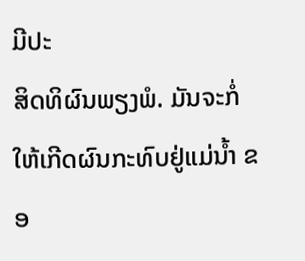ມີປະ
ສິດທິຜົນພຽງພໍ. ມັນຈະກໍ່ໃຫ້ເກີດຜົນກະທົບຢູ່ແມ່ນໍ້າ ຂອ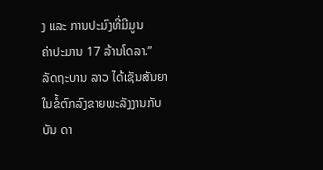ງ ແລະ ການປະມົງທີ່ມີມູນ
ຄ່າປະມານ 17 ລ້ານໂດລາ.”
ລັດຖະບານ ລາວ ໄດ້ເຊັນສັນຍາໃນຂໍ້ຕົກລົງຂາຍພະລັງງານກັບບັນ ດາ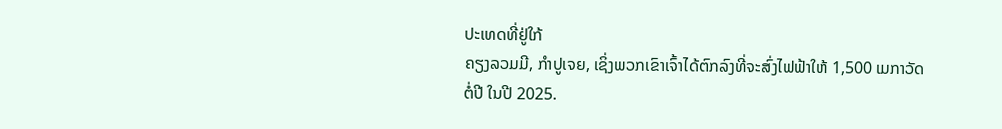ປະເທດທີ່ຢູ່ໃກ້
ຄຽງລວມມີ, ກຳປູເຈຍ, ເຊິ່ງພວກເຂົາເຈົ້າໄດ້ຕົກລົງທີ່ຈະສົ່ງໄຟຟ້າໃຫ້ 1,500 ເມກາວັດ
ຕໍ່ປີ ໃນປີ 2025.